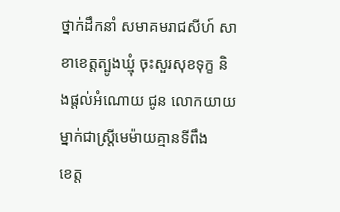ថ្នាក់ដឹកនាំ សមាគមរាជសីហ៍ សាខាខេត្តត្បូងឃ្មុំ ចុះសួរសុខទុក្ខ និងផ្តល់អំណោយ ជូន លោកយាយម្នាក់ជាស្រ្តីមេម៉ាយគ្មានទីពឹង
ខេត្ត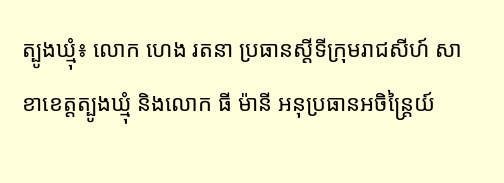ត្បូងឃ្មុំ៖ លោក ហេង រតនា ប្រធានស្ដីទីក្រុមរាជសីហ៍ សាខាខេត្តត្បូងឃ្មុំ និងលោក ធី ម៉ានី អនុប្រធានអចិន្ត្រៃយ៍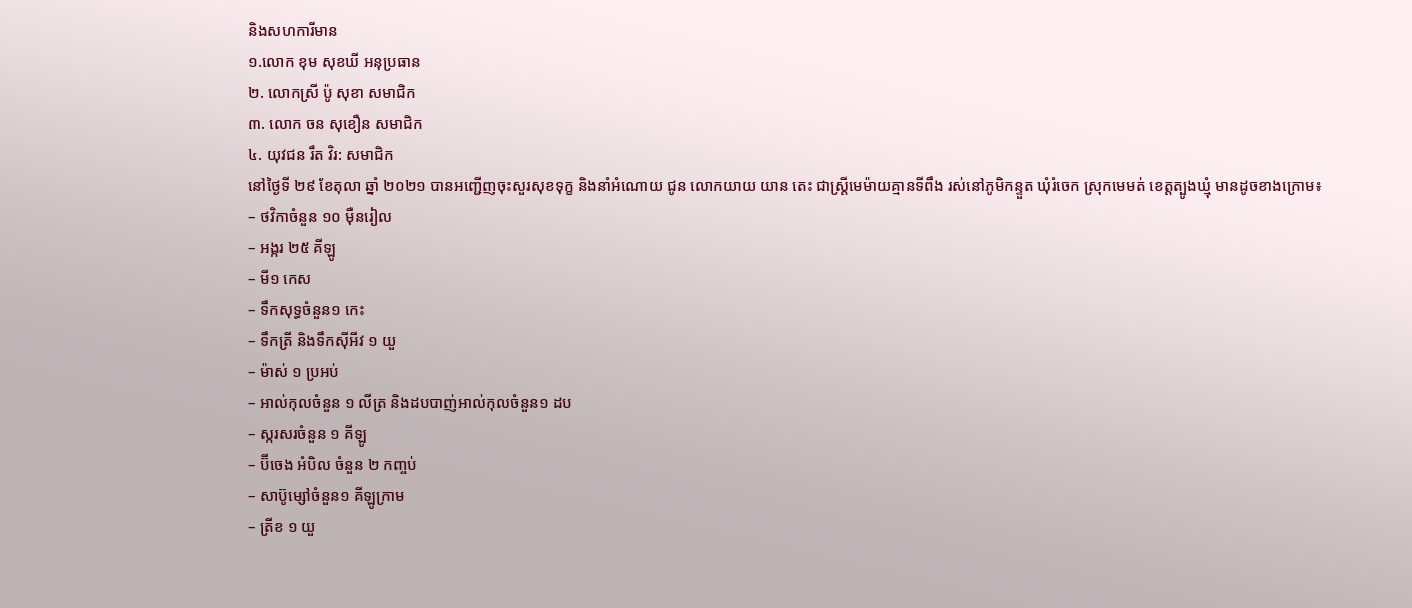និងសហការីមាន
១.លោក ខុម សុខឃី អនុប្រធាន
២. លោកស្រី ប៉ូ សុខា សមាជិក
៣. លោក ចន សុខឿន សមាជិក
៤. យុវជន រឹត វិរ: សមាជិក
នៅថ្ងៃទី ២៩ ខែតុលា ឆ្នាំ ២០២១ បានអញ្ជើញចុះសួរសុខទុក្ខ និងនាំអំណោយ ជូន លោកយាយ យាន តេះ ជាស្រ្តីមេម៉ាយគ្មានទីពឹង រស់នៅភូមិកន្ទួត ឃុំរំចេក ស្រុកមេមត់ ខេត្តត្បូងឃ្មុំ មានដូចខាងក្រោម៖
– ថវិកាចំនួន ១០ មុឺនរៀល
– អង្ករ ២៥ គីឡូ
– មី១ កេស
– ទឹកសុទ្ធចំនួន១ កេះ
– ទឹកត្រី និងទឹកស៊ីអីវ ១ យួ
– ម៉ាស់ ១ ប្រអប់
– អាល់កុលចំនួន ១ លីត្រ និងដបបាញ់អាល់កុលចំនួន១ ដប
– ស្ករសរចំនួន ១ គីឡូ
– ប៊ីចេង អំបិល ចំនួន ២ កញ្ចប់
– សាប៊ូម្សៅចំនួន១ គីឡូក្រាម
– ត្រីខ ១ យួ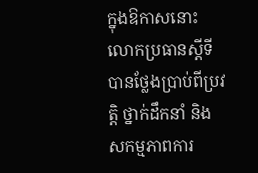ក្នុងឱកាសនោះ លោកប្រធានស្តីទី បានថ្លែងប្រាប់ពីប្រវត្តិ ថ្នាក់ដឹកនាំ និង សកម្មភាពការ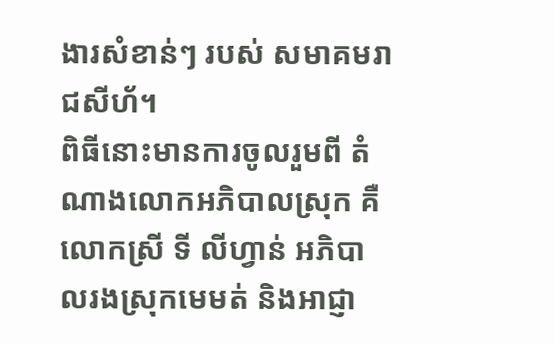ងារសំខាន់ៗ របស់ សមាគមរាជសីហ័។
ពិធីនោះមានការចូលរួមពី តំណាងលោកអភិបាលស្រុក គឺលោកស្រី ទី លីហ្វាន់ អភិបាលរងស្រុកមេមត់ និងអាជ្ញា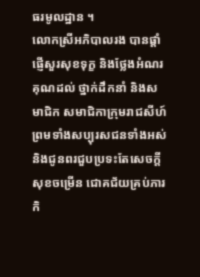ធរមូលដ្ឋាន ។
លោកស្រីអភិបាលរង បានផ្តាំផ្ញើសួរសុខទុក្ខ និងថ្លែងអំណរគុណដល់ ថ្នាក់ដឹកនាំ និងសមាជិក សមាជិកាក្រុមរាជសីហ៍ ព្រមទាំងសប្បុរសជនទាំងអស់ និងជូនពរជួបប្រទះតែសេចក្តីសុខចម្រើន ជោគជ័យគ្រប់ភារកិ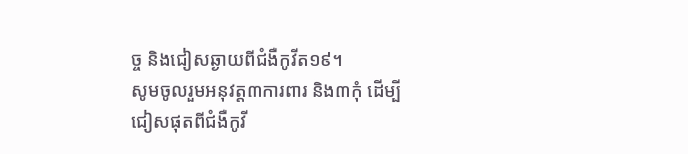ច្ច និងជៀសឆ្ងាយពីជំងឺកូវីត១៩។
សូមចូលរួមអនុវត្ត៣ការពារ និង៣កុំ ដើម្បីជៀសផុតពីជំងឺកូវី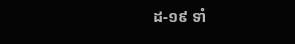ដ-១៩ ទាំ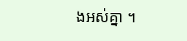ងអស់គ្នា ។